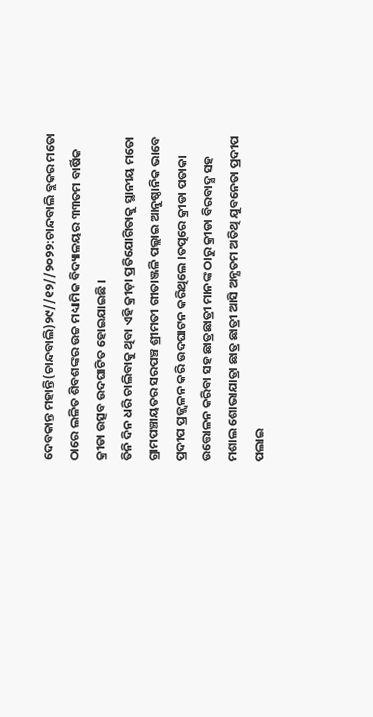ଦେବକାନ୍ତ ମହାନ୍ତି(ଚାନ୍ଦବାଲି)୨୯//୧୨//୨୦୨୨:ଚାନ୍ଦବାଲି ବ୍ଲକର ମତୋ ଠାରେ ଲଳିତ ଶିବଶଙ୍କର ଉଚ୍ଚ ମଧ୍ୟାମିକ ବିଦ୍ୟାଳୟର ୩୩ତମ ବାର୍ଷିକ କ୍ରୀଡା ଉତ୍ସବ ଉଦଘାଟିତ ହୋଇଯାଇଛି ।
ତିନି ଦିନ ଧରି ଚାଲିବାକୁ ଥିବା ଏହି କ୍ରୀଡ଼ା ପ୍ରତିଯୋଗିତାକୁ ସ୍ଥାନୀୟ ମତୋ ଗ୍ରାମପଞ୍ଚାୟତର ସରପଞ୍ଚ ଶ୍ରୀମତୀ ଗୀତାଞ୍ଜଳି ପଲ୍ଲାଇ ଆନୁଷ୍ଠାନିକ ଭାବେ ପ୍ରଦୀପ ପ୍ରଜ୍ଜ୍ୱଳନ କରି ଉଦଘାଟନ କରିଥିଲେ ।ତତ୍ପରେ କ୍ରୀଡା ପତାକା ଉତ୍ତୋଳନ କରିବା ସହ ଛାତ୍ରଛାତ୍ରୀ ମାନଙ୍କ ଠାରୁ କ୍ରୀଡା ବିରବାଦ୍ଯ ସହ ମଶାଲ ଶୋଭାଯାତ୍ରା ଛାତ୍ର ଛାତ୍ରୀ ଆସି ଅନ୍ଯତମ ଅତିଥି ଯୁବନେତା ପ୍ରଦୀପ ପଲାଇ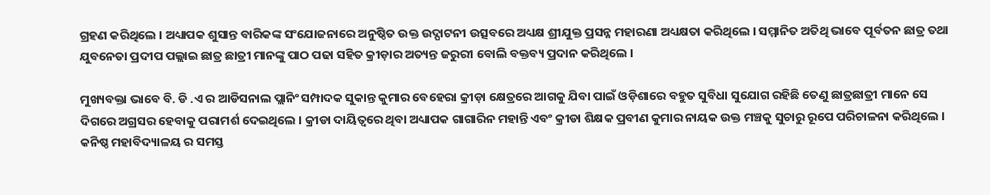ଗ୍ରହଣ କରିଥିଲେ । ଅଧ୍ୟାପକ ଶୁସାନ୍ତ ବାରିକଙ୍କ ସଂଯୋଜନାରେ ଅନୁଷ୍ଠିତ ଉକ୍ତ ଉଦ୍ଘାଟନୀ ଉତ୍ସବରେ ଅଧ୍ୟକ୍ଷ ଶ୍ରୀଯୁକ୍ତ ପ୍ରସନ୍ନ ମହାରଣା ଅଧ୍ୟକ୍ଷତା କରିଥିଲେ । ସମ୍ମାନିତ ଅତିଥି ଭାବେ ପୂର୍ବତନ ଛାତ୍ର ତଥା ଯୁବନେତା ପ୍ରଦୀପ ପଲ୍ଲାଇ ଛାତ୍ର ଛାତ୍ରୀ ମାନଙ୍କୁ ପାଠ ପଢା ସହିତ କ୍ରୀଡ଼ାର ଅତ୍ୟନ୍ତ ଜରୁରୀ ବୋଲି ବକ୍ତବ୍ୟ ପ୍ରଦାନ କରିଥିଲେ ।

ମୁଖ୍ୟବକ୍ତା ଭାବେ ବି. ଡି .ଏ ର ଆଡିସନାଲ ପ୍ଲାନିଂ ସମ୍ପାଦକ ସୁକାନ୍ତ କୁମାର ବେହେରା କ୍ରୀଡ଼ା କ୍ଷେତ୍ରରେ ଆଗକୁ ଯିବା ପାଇଁ ଓଡ଼ିଶାରେ ବହୁତ ସୁବିଧା ସୁଯୋଗ ରହିଛି ତେଣୁ ଛାତ୍ରଛାତ୍ରୀ ମାନେ ସେ ଦିଗରେ ଅଗ୍ରସର ହେବାକୁ ପରାମର୍ଶ ଦେଇଥିଲେ । କ୍ରୀଡା ଦାୟିତ୍ୱରେ ଥିବା ଅଧ୍ୟାପକ ଗାଗାରିନ ମହାନ୍ତି ଏବଂ କ୍ରୀଡା ଶିକ୍ଷକ ପ୍ରବୀଣ କୁମାର ନାୟକ ଉକ୍ତ ମଞ୍ଚକୁ ସୁଚାରୁ ରୂପେ ପରିଚାଳନା କରିଥିଲେ । କନିଷ୍ଠ ମହାବିଦ୍ୟାଳୟ ର ସମସ୍ତ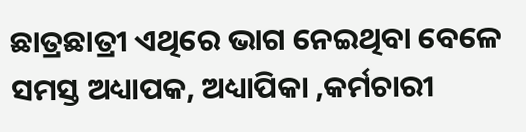ଛାତ୍ରଛାତ୍ରୀ ଏଥିରେ ଭାଗ ନେଇଥିବା ବେଳେ ସମସ୍ତ ଅଧ୍ୟାପକ, ଅଧ୍ୟାପିକା ,କର୍ମଚାରୀ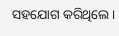ସହଯୋଗ କରିଥିଲେ ।